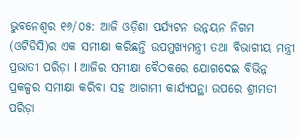ଭୁବନେଶ୍ବର ୧୬/୦୫: ଆଜି ଓଡ଼ିଶା ପର୍ଯ୍ୟଟନ ଉନ୍ନୟନ ନିଗମ (ଓଟିଡିସି)ର ଏକ ସମୀକ୍ଷା କରିଛନ୍ତି ଉପମୁଖ୍ୟମନ୍ତ୍ରୀ ତଥା ବିଭାଗୀୟ ମନ୍ତ୍ରୀ ପ୍ରଭାତୀ ପରିଡ଼ା l ଆଜିର ସମୀକ୍ଷା ବୈଠକରେ ଯୋଗଦେଇ ବିଭିନ୍ନ ପ୍ରକଳ୍ପର ସମୀକ୍ଷା କରିବା ସହ ଆଗାମୀ କାର୍ଯ୍ୟପନ୍ଥା ଉପରେ ଶ୍ରୀମତୀ ପରିଡ଼ା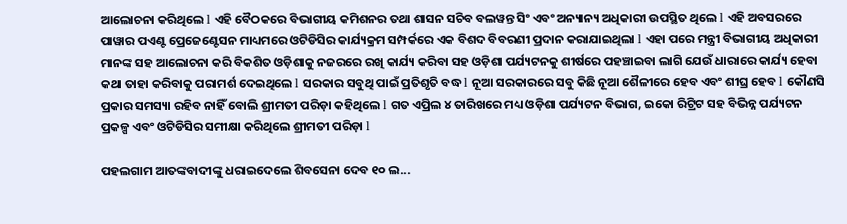ଆଲୋଚନା କରିଥିଲେ l ଏହି ବୈଠକରେ ବିଭାଗୀୟ କମିଶନର ତଥା ଶାସନ ସଚିବ ବଲୱନ୍ତ ସିଂ ଏବଂ ଅନ୍ୟାନ୍ୟ ଅଧିକାରୀ ଉପସ୍ଥିତ ଥିଲେ l ଏହି ଅବସରରେ ପାୱାର ପଏଣ୍ଟ ପ୍ରେଜେଣ୍ଟେସନ ମାଧ୍ୟମରେ ଓଟିଡିସିର କାର୍ଯ୍ୟକ୍ରମ ସମ୍ପର୍କରେ ଏକ ବିଶଦ ବିବରଣୀ ପ୍ରଦାନ କରାଯାଇଥିଲା l ଏହା ପରେ ମନ୍ତ୍ରୀ ବିଭାଗୀୟ ଅଧିକାରୀ ମାନଙ୍କ ସହ ଆଲୋଚନା କରି ବିକଶିତ ଓଡ଼ିଶାକୁ ନଜରରେ ରଖି କାର୍ଯ୍ୟ କରିବା ସହ ଓଡ଼ିଶା ପର୍ଯ୍ୟଟନକୁ ଶୀର୍ଷରେ ପହଞ୍ଚାଇବା ଲାଗି ଯେଉଁ ଧାରାରେ କାର୍ଯ୍ୟ ହେବା କଥା ତାହା କରିବାକୁ ପରାମର୍ଶ ଦେଇଥିଲେ l ସରକାର ସବୁଥି ପାଇଁ ପ୍ରତିଶୃତି ବଦ୍ଧ l ନୂଆ ସରକାରରେ ସବୁ କିଛି ନୂଆ ଶୈଳୀରେ ହେବ ଏବଂ ଶୀଘ୍ର ହେବ l କୌଣସି ପ୍ରକାର ସମସ୍ୟା ରହିବ ନାହିଁ ବୋଲି ଶ୍ରୀମତୀ ପରିଡ଼ା କହିଥିଲେ l ଗତ ଏପ୍ରିଲ ୪ ତାରିଖରେ ମଧ୍ୟ ଓଡ଼ିଶା ପର୍ଯ୍ୟଟନ ବିଭାଗ, ଇକୋ ରିଟ୍ରିଟ ସହ ବିଭିନ୍ନ ପର୍ଯ୍ୟଟନ ପ୍ରକଳ୍ପ ଏବଂ ଓଟିଡିସିର ସମୀକ୍ଷା କରିଥିଲେ ଶ୍ରୀମତୀ ପରିଡ଼ା l

ପହଲଗାମ ଆତଙ୍କବାଦୀଙ୍କୁ ଧରାଇଦେଲେ ଶିବସେନା ଦେବ ୧୦ ଲ...